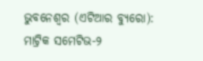ଭୁବନେଶ୍ୱର (ଏଟିଆର ବ୍ୟୁରୋ): ମାଟ୍ରିକ ସମେଟିଭ-୨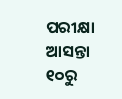ପରୀକ୍ଷା ଆସନ୍ତା ୧୦ରୁ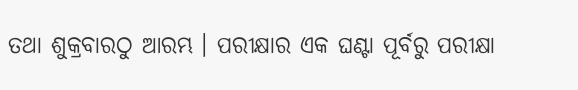ତଥା ଶୁକ୍ରବାରଠୁ ଆରମ୍ଭ । ପରୀକ୍ଷାର ଏକ ଘଣ୍ଟା ପୂର୍ବରୁ ପରୀକ୍ଷା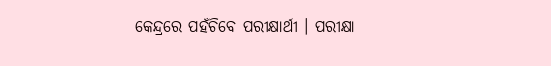କେନ୍ଦ୍ରରେ ପହଁଚିବେ ପରୀକ୍ଷାର୍ଥୀ । ପରୀକ୍ଷା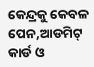କେନ୍ଦ୍ରକୁ କେବଳ ପେନ,ଆଡମିଟ୍ କାର୍ଡ ଓ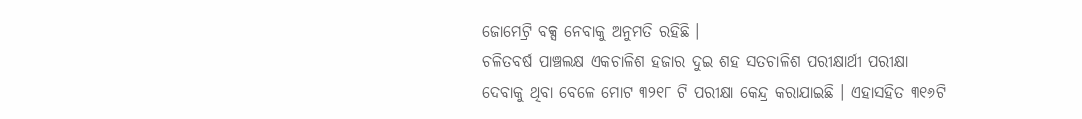ଜୋମେଟ୍ରି ବକ୍ସ ନେବାକୁ ଅନୁମତି ରହିଛି ।
ଚଳିତବର୍ଷ ପାଞ୍ଚଲକ୍ଷ ଏକଚାଳିଶ ହଜାର ଦୁଇ ଶହ ସତଚାଳିଶ ପରୀକ୍ଷାର୍ଥୀ ପରୀକ୍ଷା ଦେବାକୁ ଥିବା ବେଳେ ମୋଟ ୩୨୧୮ ଟି ପରୀକ୍ଷା କେନ୍ଦ୍ର କରାଯାଇଛି । ଏହାସହିତ ୩୧୬ଟି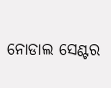ନୋଡାଲ ସେଣ୍ଟର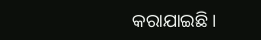କରାଯାଇଛି ।